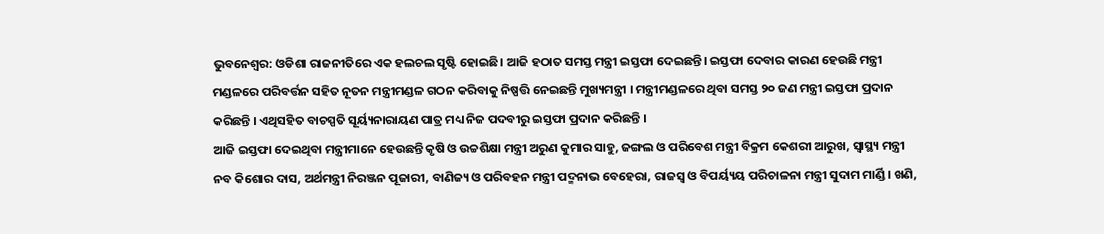ଭୁବନେଶ୍ୱର: ଓଡିଶା ରାଜନୀତିରେ ଏକ ହଲଚଲ ସୃଷ୍ଟି ହୋଇଛି। ଆଜି ହଠାତ ସମସ୍ତ ମନ୍ତ୍ରୀ ଇସ୍ତଫା ଦେଇଛନ୍ତି। ଇସ୍ତଫା ଦେବାର କାରଣ ହେଉଛି ମନ୍ତ୍ରୀ ମଣ୍ଡଳରେ ପରିବର୍ତ୍ତନ ସହିତ ନୂତନ ମନ୍ତ୍ରୀମଣ୍ଡଳ ଗଠନ କରିବାକୁ ନିଷ୍ପତ୍ତି ନେଇଛନ୍ତି ମୁଖ୍ୟମନ୍ତ୍ରୀ । ମନ୍ତ୍ରୀମଣ୍ଡଳରେ ଥିବା ସମସ୍ତ ୨୦ ଜଣ ମନ୍ତ୍ରୀ ଇସ୍ତଫା ପ୍ରଦାନ କରିଛନ୍ତି । ଏଥିସହିତ ବାଚସ୍ପତି ସୂର୍ୟ୍ୟନାରାୟଣ ପାତ୍ର ମଧ୍ୟ ନିଜ ପଦବୀରୁ ଇସ୍ତଫା ପ୍ରଦାନ କରିଛନ୍ତି ।
ଆଜି ଇସ୍ତଫା ଦେଇଥିବା ମନ୍ତ୍ରୀମାନେ ହେଉଛନ୍ତି କୃଷି ଓ ଉଚ୍ଚଶିକ୍ଷା ମନ୍ତ୍ରୀ ଅରୁଣ କୁମାର ସାହୁ, ଜଙ୍ଗଲ ଓ ପରିବେଶ ମନ୍ତ୍ରୀ ବିକ୍ରମ କେଶରୀ ଆରୁଖ, ସ୍ବାସ୍ଥ୍ୟ ମନ୍ତ୍ରୀ ନବ କିଶୋର ଦାସ, ଅର୍ଥମନ୍ତ୍ରୀ ନିରଞ୍ଜନ ପୂଜାରୀ, ବାଣିଜ୍ୟ ଓ ପରିବହନ ମନ୍ତ୍ରୀ ପଦ୍ମନାଭ ବେହେରା, ରାଜସ୍ବ ଓ ବିପର୍ୟ୍ୟୟ ପରିଚାଳନା ମନ୍ତ୍ରୀ ସୁଦାମ ମାର୍ଣ୍ଡି । ଖଣି,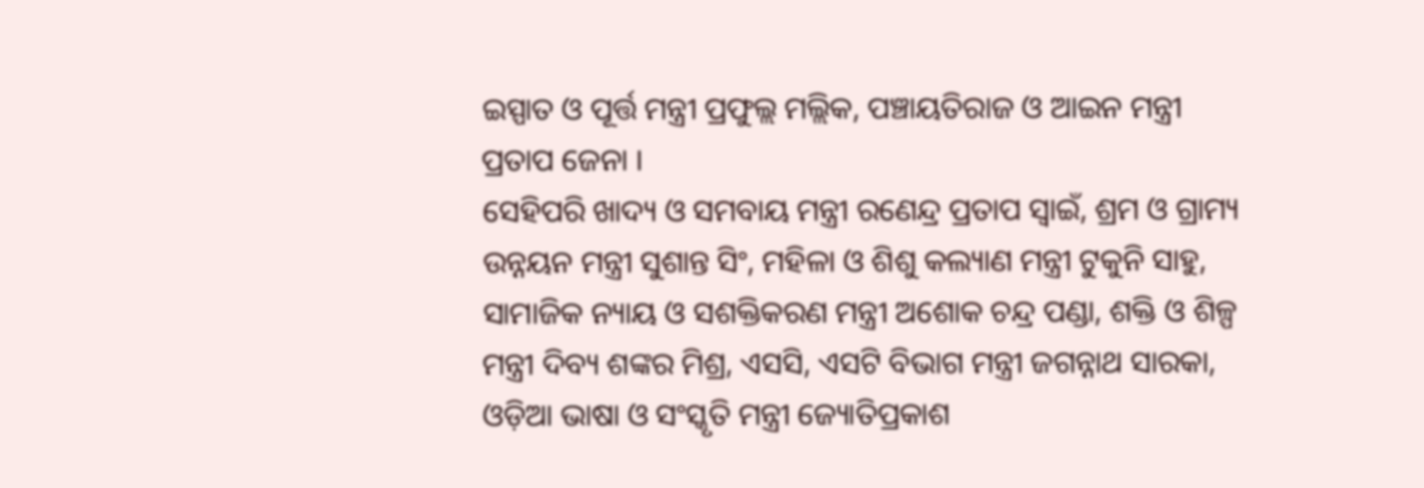ଇସ୍ପାତ ଓ ପୂର୍ତ୍ତ ମନ୍ତ୍ରୀ ପ୍ରଫୁଲ୍ଲ ମଲ୍ଲିକ, ପଞ୍ଚାୟତିରାଜ ଓ ଆଇନ ମନ୍ତ୍ରୀ ପ୍ରତାପ ଜେନା ।
ସେହିପରି ଖାଦ୍ୟ ଓ ସମବାୟ ମନ୍ତ୍ରୀ ରଣେନ୍ଦ୍ର ପ୍ରତାପ ସ୍ବାଇଁ, ଶ୍ରମ ଓ ଗ୍ରାମ୍ୟ ଉନ୍ନୟନ ମନ୍ତ୍ରୀ ସୁଶାନ୍ତ ସିଂ, ମହିଳା ଓ ଶିଶୁ କଲ୍ୟାଣ ମନ୍ତ୍ରୀ ଟୁକୁନି ସାହୁ, ସାମାଜିକ ନ୍ୟାୟ ଓ ସଶକ୍ତିକରଣ ମନ୍ତ୍ରୀ ଅଶୋକ ଚନ୍ଦ୍ର ପଣ୍ଡା, ଶକ୍ତି ଓ ଶିଳ୍ପ ମନ୍ତ୍ରୀ ଦିବ୍ୟ ଶଙ୍କର ମିଶ୍ର, ଏସସି, ଏସଟି ବିଭାଗ ମନ୍ତ୍ରୀ ଜଗନ୍ନାଥ ସାରକା, ଓଡ଼ିଆ ଭାଷା ଓ ସଂସ୍କୃତି ମନ୍ତ୍ରୀ ଜ୍ୟୋତିପ୍ରକାଶ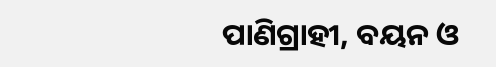ପାଣିଗ୍ରାହୀ, ବୟନ ଓ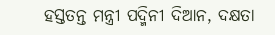ହସ୍ତତନ୍ତ ମନ୍ତ୍ରୀ ପଦ୍ମିନୀ ଦିଆନ, ଦକ୍ଷତା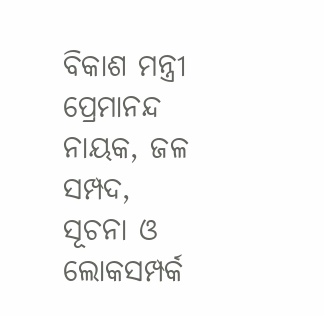ବିକାଶ ମନ୍ତ୍ରୀ ପ୍ରେମାନନ୍ଦ ନାୟକ, ଜଳ ସମ୍ପଦ, ସୂଚନା ଓ ଲୋକସମ୍ପର୍କ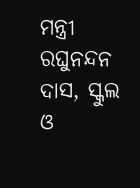ମନ୍ତ୍ରୀ ରଘୁନନ୍ଦନ ଦାସ, ସ୍କୁଲ ଓ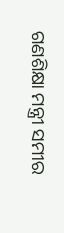ଗଣଶିକ୍ଷା ମନ୍ତ୍ରୀ ସମୀର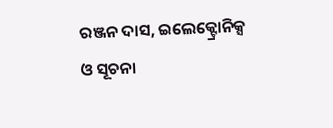ରଞ୍ଜନ ଦାସ, ଇଲେକ୍ଟ୍ରୋନିକ୍ସ ଓ ସୂଚନା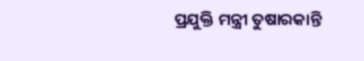ପ୍ରଯୁକ୍ତି ମନ୍ତ୍ରୀ ତୁଷାରକାନ୍ତି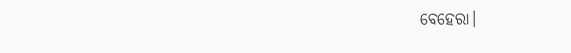ବେହେରା।